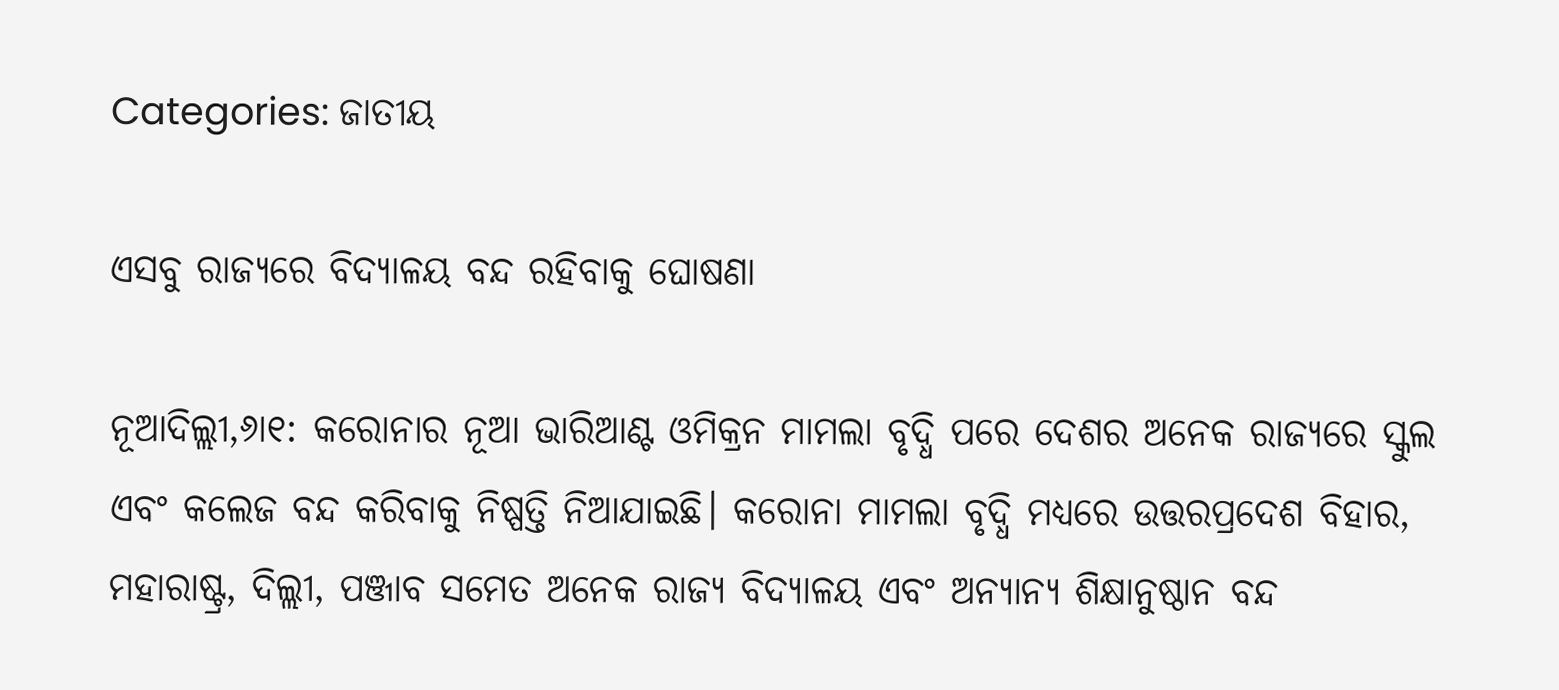Categories: ଜାତୀୟ

ଏସବୁ ରାଜ୍ୟରେ ବିଦ୍ୟାଳୟ ବନ୍ଦ ରହିବାକୁ ଘୋଷଣା

ନୂଆଦିଲ୍ଲୀ,୬ା୧: କରୋନାର ନୂଆ ଭାରିଆଣ୍ଟ ଓମିକ୍ରନ ମାମଲା ବୃଦ୍ଧି ପରେ ଦେଶର ଅନେକ ରାଜ୍ୟରେ ସ୍କୁଲ ଏବଂ କଲେଜ ବନ୍ଦ କରିବାକୁ ନିଷ୍ପତ୍ତି ନିଆଯାଇଛି। କରୋନା ମାମଲା ବୃଦ୍ଧି ମଧ୍ୟରେ ଉତ୍ତରପ୍ରଦେଶ ବିହାର, ମହାରାଷ୍ଟ୍ର, ଦିଲ୍ଲୀ, ପଞ୍ଜାବ ସମେତ ଅନେକ ରାଜ୍ୟ ବିଦ୍ୟାଳୟ ଏବଂ ଅନ୍ୟାନ୍ୟ ଶିକ୍ଷାନୁଷ୍ଠାନ ବନ୍ଦ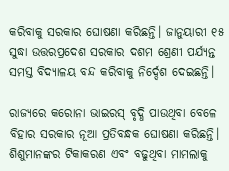କରିବାକୁ ସରକାର ଘୋଷଣା କରିଛନ୍ତି। ଜାନୁୟାରୀ ୧୫ ସୁଦ୍ଧା ଉତ୍ତରପ୍ରଦେଶ ସରକାର ଦଶମ ଶ୍ରେଣୀ ପର୍ଯ୍ୟନ୍ତ ସମସ୍ତ ବିଦ୍ୟାଳୟ ବନ୍ଦ କରିବାକୁ ନିର୍ଦ୍ଦେଶ ଦେଇଛନ୍ତି।

ରାଜ୍ୟରେ କରୋନା ଭାଇରସ୍‌ ବୃଦ୍ଧି ପାଉଥିବା ବେଳେ ବିହାର ସରକାର ନୂଆ ପ୍ରତିବନ୍ଧକ ଘୋଷଣା କରିଛନ୍ତି। ଶିଶୁମାନଙ୍କର ଟିକାକରଣ ଏବଂ ବଢୁଥିବା ମାମଲାକୁ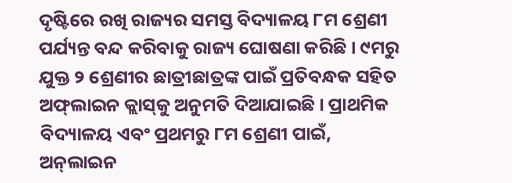ଦୃଷ୍ଟିରେ ରଖି ରାଜ୍ୟର ସମସ୍ତ ବିଦ୍ୟାଳୟ ୮ମ ଶ୍ରେଣୀ ପର୍ଯ୍ୟନ୍ତ ବନ୍ଦ କରିବାକୁ ରାଜ୍ୟ ଘୋଷଣା କରିଛି। ୯ମରୁ ଯୁକ୍ତ ୨ ଶ୍ରେଣୀର ଛାତ୍ରୀଛାତ୍ରଙ୍କ ପାଇଁ ପ୍ରତିବନ୍ଧକ ସହିତ ଅଫ୍‌ଲାଇନ କ୍ଲାସ୍‌କୁ ଅନୁମତି ଦିଆଯାଇଛି। ପ୍ରାଥମିକ ବିଦ୍ୟାଳୟ ଏବଂ ପ୍ରଥମରୁ ୮ମ ଶ୍ରେଣୀ ପାଇଁ, ଅନ୍‌ଲାଇନ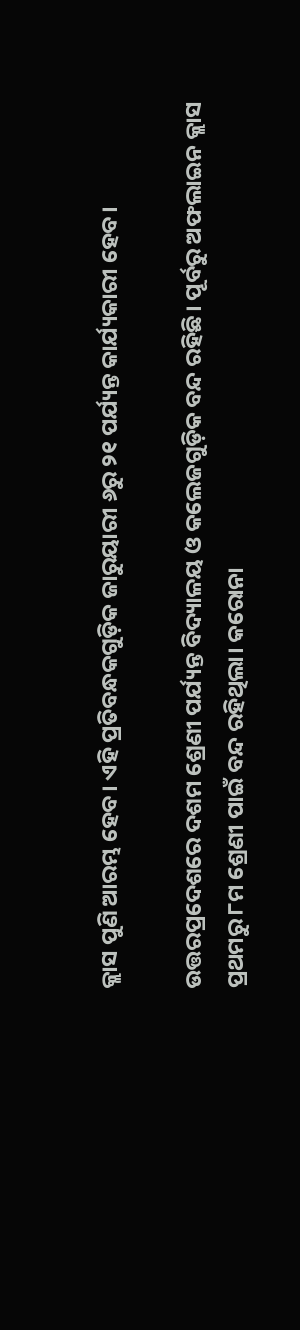କ୍ଲାସ ପୁଣି ଆରମ୍ଭ ହେବ। ଏହି ପ୍ରତିବନ୍ଧକଗୁଡ଼ିକ ଜାରୁୟାରୀ ୬ରୁ ୨୧ ପର୍ଯ୍ୟନ୍ତ କାର୍ଯ୍ୟକାରୀ ହେବ।

ଉତ୍ତରପ୍ରଦେଶରେ ଦଶମ ଶ୍ରେଣୀ ପର୍ଯ୍ୟନ୍ତ ବିଦ୍ୟାଳୟ ଓ କଲେଜଗୁଡ଼ିକ ବନ୍ଦ ରହିଛି। ପୂର୍ବରୁ ଅଫଲାଇନ କ୍ଲାସ ପ୍ରଥମରୁ ୮ମ ଶ୍ରେଣୀ ପାଇଁ ବନ୍ଦ ରହିଥିଲା। କରୋନା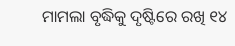ମାମଲା ବୃଦ୍ଧିକୁ ଦୃଷ୍ଟିରେ ରଖି ୧୪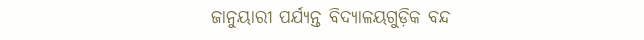ଜାନୁୟାରୀ ପର୍ଯ୍ୟନ୍ତ ବିଦ୍ୟାଳୟଗୁଡ଼ିକ ବନ୍ଦ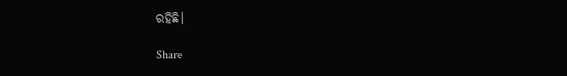ରହିଛି।

Share